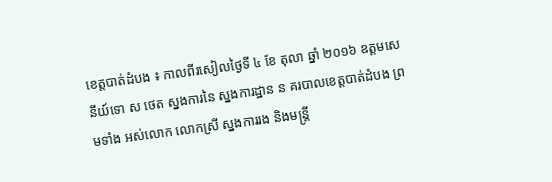ខេត្តបាត់ដំបង ៖ កាលពីរសៀលថ្ងៃទី ៤ ខែ តុលា ឆ្នាំ ២០១៦ ឧត្តមសេនីយ៍ទោ ស ថេត ស្នងការនៃ ស្នងការដ្ឋាន ន គរបាលខេត្តបាត់ដំបង ព្រមទាំង អស់លោក លោកស្រី ស្នងការរង និងមន្ត្រី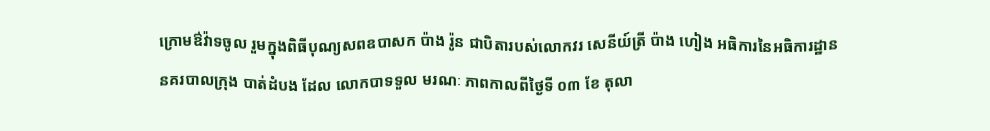ក្រោមឳវ៉ាទចូល រួមក្នុងពិធីបុណ្យសពឧបាសក ប៉ាង រ៉ូន ជាបិតារបស់លោកវរ សេនីយ៍ត្រី ប៉ាង ហៀង អធិការនៃអធិការដ្ឋាននគរបាលក្រុង បាត់ដំបង ដែល លោកបាទទួល មរណៈ ភាពកាលពីថ្ងៃទី ០៣ ខែ តុលា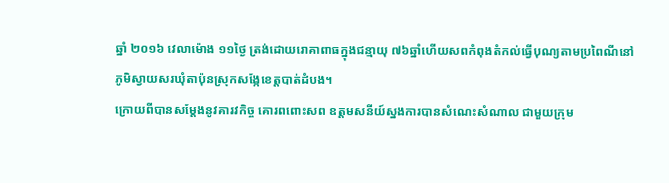ឆ្នាំ ២០១៦ វេលាម៉ោង ១១ថ្ងៃ ត្រង់ដោយរោគាពាធក្នុងជន្មាយុ ៧៦ឆ្នាំហើយសពកំពុងតំកល់ធ្វើបុណ្យតាមប្រពៃណីនៅភូមិស្វាយសរឃុំតាប៉ុនស្រុកសង្កែខេត្តបាត់ដំបង។
ក្រោយពីបានសម្តែងនូវគារវកិច្ច គោរពពោះសព ឧត្តមសនីយ៍ស្នងការបានសំណេះសំណាល ជាមួយក្រុម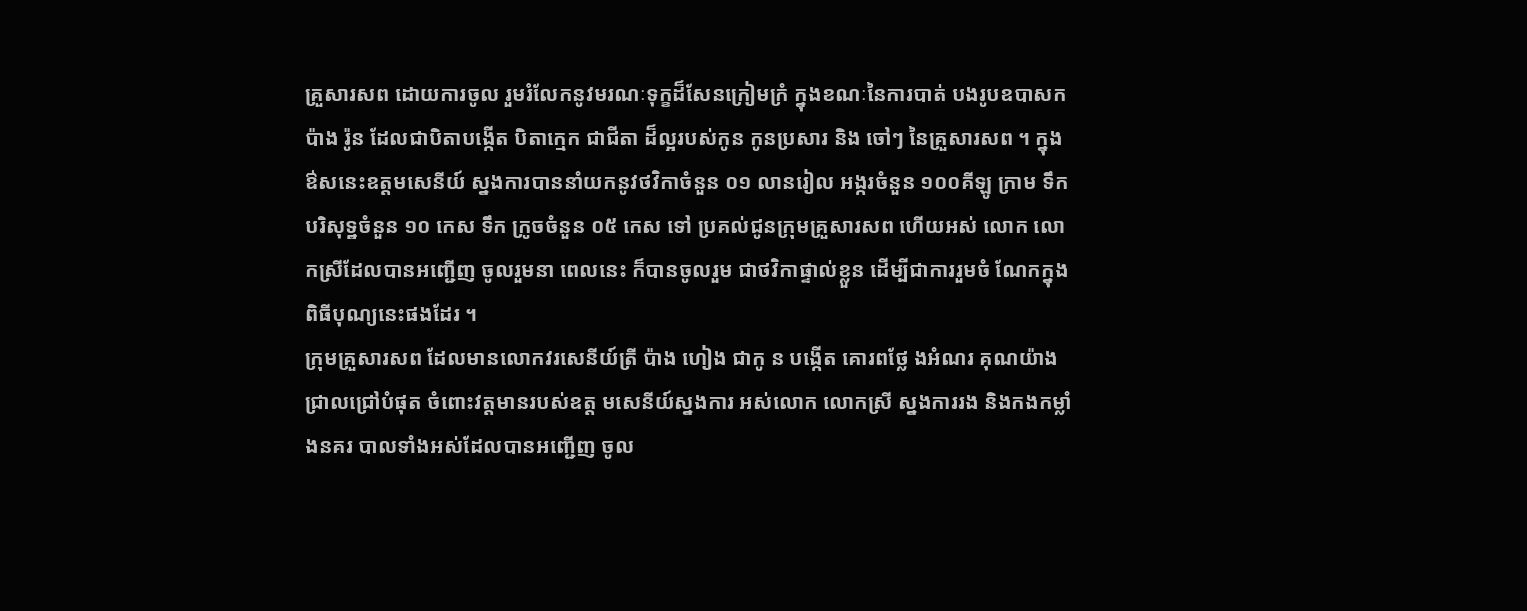គ្រួសារសព ដោយការចូល រួមរំលែកនូវមរណៈទុក្ខដ៏សែនក្រៀមក្រំ ក្នុងខណៈនៃការបាត់ បងរូបឧបាសក ប៉ាង រ៉ូន ដែលជាបិតាបង្កើត បិតាក្មេក ជាជីតា ដ៏ល្អរបស់កូន កូនប្រសារ និង ចៅៗ នៃគ្រួសារសព ។ ក្នុងឳសនេះឧត្តមសេនីយ៍ ស្នងការបាននាំយកនូវថវិកាចំនួន ០១ លានរៀល អង្ករចំនួន ១០០គីឡូ ក្រាម ទឹកបរិសុទ្ឋចំនួន ១០ កេស ទឹក ក្រូចចំនួន ០៥ កេស ទៅ ប្រគល់ជូនក្រុមគ្រួសារសព ហើយអស់ លោក លោកស្រីដែលបានអញ្ជើញ ចូលរួមនា ពេលនេះ ក៏បានចូលរួម ជាថវិកាផ្ទាល់ខ្លួន ដើម្បីជាការរួមចំ ណែកក្នុងពិធីបុណ្យនេះផងដែរ ។
ក្រុមគ្រួសារសព ដែលមានលោកវរសេនីយ៍ត្រី ប៉ាង ហៀង ជាកូ ន បង្កើត គោរពថ្លែ ងអំណរ គុណយ៉ាងជ្រាលជ្រៅបំផុត ចំពោះវត្តមានរបស់ឧត្ត មសេនីយ៍ស្នងការ អស់លោក លោកស្រី ស្នងការរង និងកងកម្លាំងនគរ បាលទាំងអស់ដែលបានអញ្ជើញ ចូល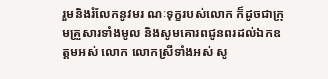រួមនិងរំលែកនូវមរ ណៈទុក្ខរបស់លោក ក៏ដូចជាក្រុមគ្រួសារទាំងមូល និងសូមគោរពជូនពរដល់ឯកឧត្តមអស់ លោក លោកស្រីទាំងអស់ សូ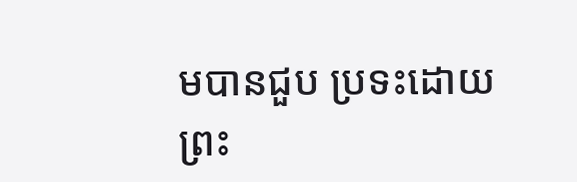មបានជួប ប្រទះដោយព្រះ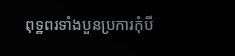ពុទ្ឋពរទាំងបួនប្រការកុំបី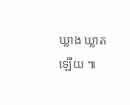ឃ្លាង ឃ្លាតឡើយ ៕